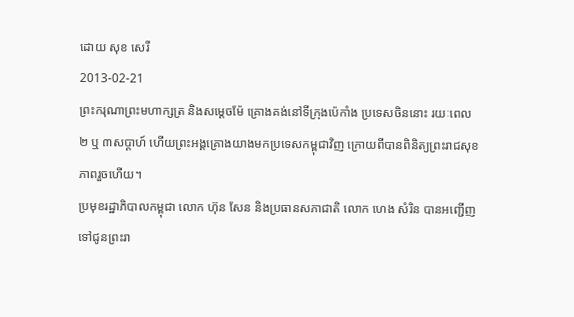ដោយ សុខ សេរី
2013-02-21
ព្រះករុណាព្រះមហាក្សត្រ និងសម្ដេចម៉ែ គ្រោងគង់នៅទីក្រុងប៉េកាំង ប្រទេសចិននោះ រយៈពេល ២ ឬ ៣សប្ដាហ៍ ហើយព្រះអង្គគ្រោងយាងមកប្រទេសកម្ពុជាវិញ ក្រោយពីបានពិនិត្យព្រះរាជសុខភាពរួចហើយ។
ប្រមុខរដ្ឋាភិបាលកម្ពុជា លោក ហ៊ុន សែន និងប្រធានសភាជាតិ លោក ហេង សំរិន បានអញ្ជើញទៅជូនព្រះរា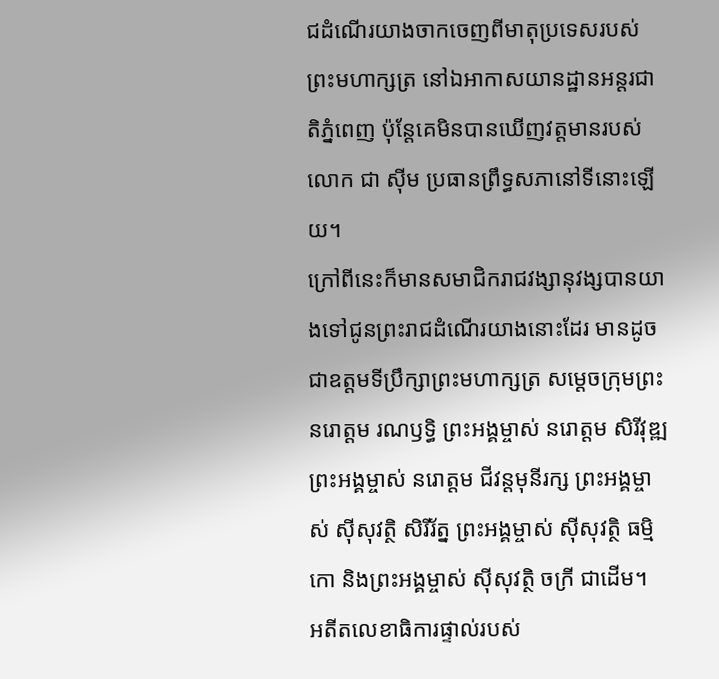ជដំណើរយាងចាកចេញពីមាតុប្រទេសរបស់ព្រះមហាក្សត្រ នៅឯអាកាសយានដ្ឋានអន្តរជាតិភ្នំពេញ ប៉ុន្តែគេមិនបានឃើញវត្តមានរបស់លោក ជា ស៊ីម ប្រធានព្រឹទ្ធសភានៅទីនោះឡើយ។
ក្រៅពីនេះក៏មានសមាជិករាជវង្សានុវង្សបានយាងទៅជូនព្រះរាជដំណើរយាងនោះដែរ មានដូចជាឧត្តមទីប្រឹក្សាព្រះមហាក្សត្រ សម្ដេចក្រុមព្រះ នរោត្តម រណឫទ្ធិ ព្រះអង្គម្ចាស់ នរោត្តម សិរីវុឌ្ឍ ព្រះអង្គម្ចាស់ នរោត្តម ជីវន្តមុនីរក្ស ព្រះអង្គម្ចាស់ ស៊ីសុវត្ថិ សិរីរ័ត្ន ព្រះអង្គម្ចាស់ ស៊ីសុវត្ថិ ធម្មិកោ និងព្រះអង្គម្ចាស់ ស៊ីសុវត្ថិ ចក្រី ជាដើម។
អតីតលេខាធិការផ្ទាល់របស់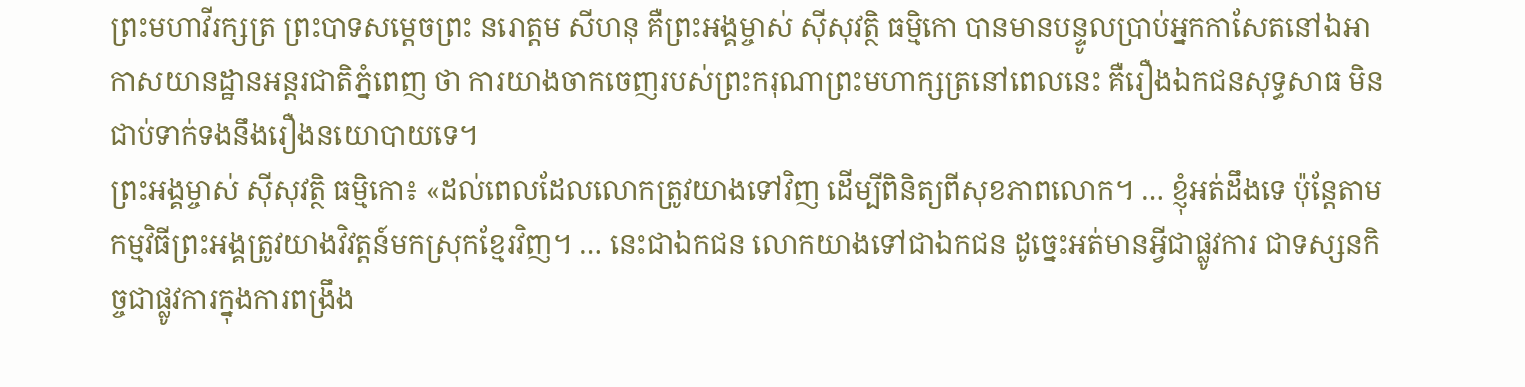ព្រះមហាវីរក្សត្រ ព្រះបាទសម្ដេចព្រះ នរោត្តម សីហនុ គឺព្រះអង្គម្ចាស់ ស៊ីសុវត្ថិ ធម្មិកោ បានមានបន្ទូលប្រាប់អ្នកកាសែតនៅឯអាកាសយានដ្ឋានអន្តរជាតិភ្នំពេញ ថា ការយាងចាកចេញរបស់ព្រះករុណាព្រះមហាក្សត្រនៅពេលនេះ គឺរឿងឯកជនសុទ្ធសាធ មិនជាប់ទាក់ទងនឹងរឿងនយោបាយទេ។
ព្រះអង្គម្ចាស់ ស៊ីសុវត្ថិ ធម្មិកោ៖ «ដល់ពេលដែលលោកត្រូវយាងទៅវិញ ដើម្បីពិនិត្យពីសុខភាពលោក។ … ខ្ញុំអត់ដឹងទេ ប៉ុន្តែតាមកម្មវិធីព្រះអង្គត្រូវយាងវិវត្តន៍មកស្រុកខ្មែរវិញ។ … នេះជាឯកជន លោកយាងទៅជាឯកជន ដូច្នេះអត់មានអ្វីជាផ្លូវការ ជាទស្សនកិច្ចជាផ្លូវការក្នុងការពង្រឹង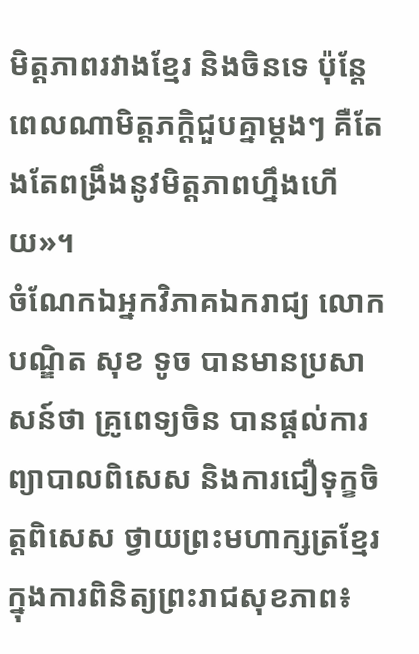មិត្តភាពរវាងខ្មែរ និងចិនទេ ប៉ុន្តែពេលណាមិត្តភក្ដិជួបគ្នាម្តងៗ គឺតែងតែពង្រឹងនូវមិត្តភាពហ្នឹងហើយ»។
ចំណែកឯអ្នកវិភាគឯករាជ្យ លោកបណ្ឌិត សុខ ទូច បានមានប្រសាសន៍ថា គ្រូពេទ្យចិន បានផ្តល់ការព្យាបាលពិសេស និងការជឿទុក្ខចិត្តពិសេស ថ្វាយព្រះមហាក្សត្រខ្មែរក្នុងការពិនិត្យព្រះរាជសុខភាព៖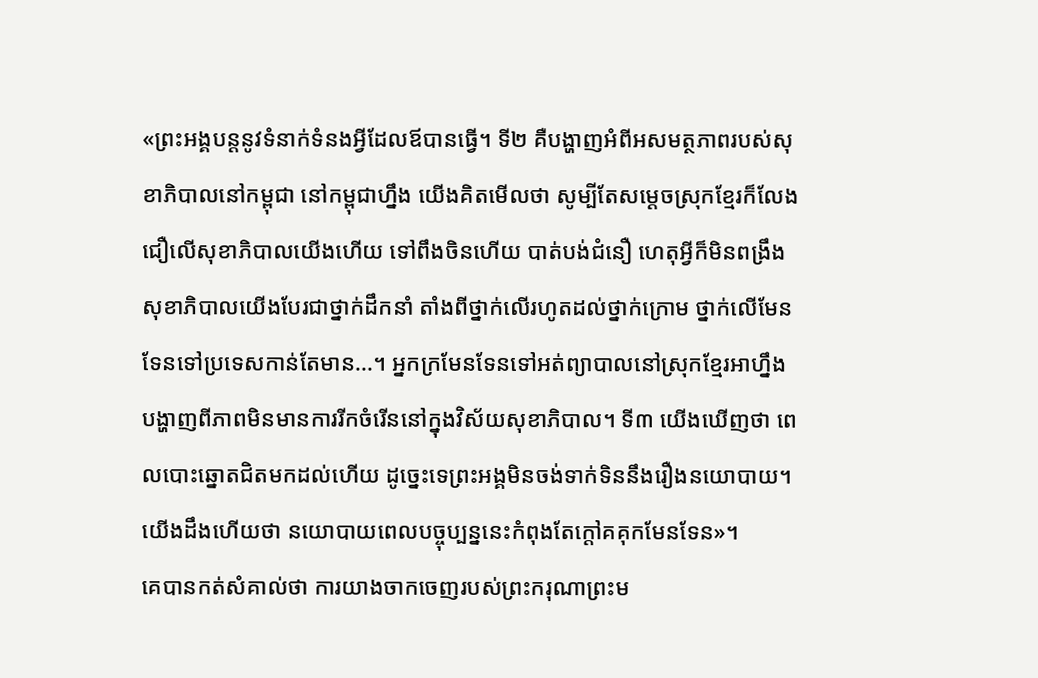«ព្រះអង្គបន្តនូវទំនាក់ទំនងអ្វីដែលឪបានធ្វើ។ ទី២ គឺបង្ហាញអំពីអសមត្ថភាពរបស់សុខាភិបាលនៅកម្ពុជា នៅកម្ពុជាហ្នឹង យើងគិតមើលថា សូម្បីតែសម្ដេចស្រុកខ្មែរក៏លែងជឿលើសុខាភិបាលយើងហើយ ទៅពឹងចិនហើយ បាត់បង់ជំនឿ ហេតុអ្វីក៏មិនពង្រឹងសុខាភិបាលយើងបែរជាថ្នាក់ដឹកនាំ តាំងពីថ្នាក់លើរហូតដល់ថ្នាក់ក្រោម ថ្នាក់លើមែនទែនទៅប្រទេសកាន់តែមាន...។ អ្នកក្រមែនទែនទៅអត់ព្យាបាលនៅស្រុកខ្មែរអាហ្នឹងបង្ហាញពីភាពមិនមានការរីកចំរើននៅក្នុងវិស័យសុខាភិបាល។ ទី៣ យើងឃើញថា ពេលបោះឆ្នោតជិតមកដល់ហើយ ដូច្នេះទេព្រះអង្គមិនចង់ទាក់ទិននឹងរឿងនយោបាយ។ យើងដឹងហើយថា នយោបាយពេលបច្ចុប្បន្ននេះកំពុងតែក្តៅគគុកមែនទែន»។
គេបានកត់សំគាល់ថា ការយាងចាកចេញរបស់ព្រះករុណាព្រះម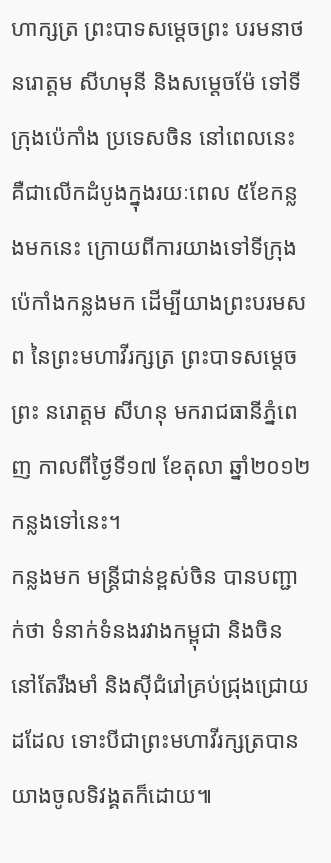ហាក្សត្រ ព្រះបាទសម្ដេចព្រះ បរមនាថ នរោត្តម សីហមុនី និងសម្ដេចម៉ែ ទៅទីក្រុងប៉េកាំង ប្រទេសចិន នៅពេលនេះ គឺជាលើកដំបូងក្នុងរយៈពេល ៥ខែកន្លងមកនេះ ក្រោយពីការយាងទៅទីក្រុងប៉េកាំងកន្លងមក ដើម្បីយាងព្រះបរមសព នៃព្រះមហាវីរក្សត្រ ព្រះបាទសម្ដេចព្រះ នរោត្តម សីហនុ មករាជធានីភ្នំពេញ កាលពីថ្ងៃទី១៧ ខែតុលា ឆ្នាំ២០១២ កន្លងទៅនេះ។
កន្លងមក មន្ត្រីជាន់ខ្ពស់ចិន បានបញ្ជាក់ថា ទំនាក់ទំនងរវាងកម្ពុជា និងចិន នៅតែរឹងមាំ និងស៊ីជំរៅគ្រប់ជ្រុងជ្រោយដដែល ទោះបីជាព្រះមហាវីរក្សត្របានយាងចូលទិវង្គតក៏ដោយ៕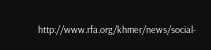http://www.rfa.org/khmer/news/social-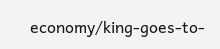economy/king-goes-to-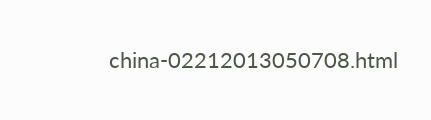china-02212013050708.html